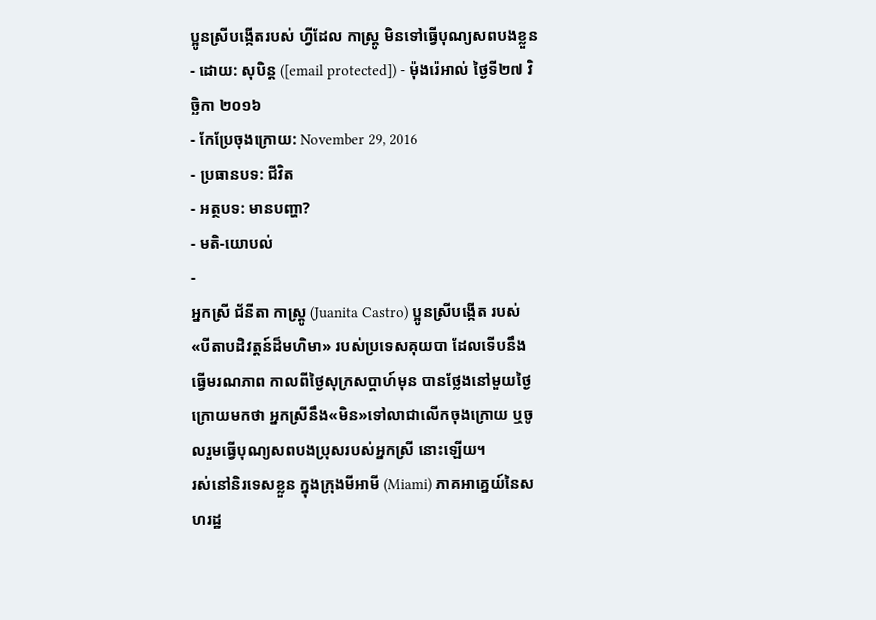ប្អូនស្រីបង្កើតរបស់ ហ្វីដែល កាស្ត្រូ មិនទៅធ្វើបុណ្យសពបងខ្លួន
- ដោយ: សុបិន្ដ ([email protected]) - ម៉ុងរ៉េអាល់ ថ្ងៃទី២៧ វិច្ឆិកា ២០១៦
- កែប្រែចុងក្រោយ: November 29, 2016
- ប្រធានបទ: ជីវិត
- អត្ថបទ: មានបញ្ហា?
- មតិ-យោបល់
-
អ្នកស្រី ជ័នីតា កាស្ត្រូ (Juanita Castro) ប្អូនស្រីបង្កើត របស់«បីតាបដិវត្តន៍ដ៏មហិមា» របស់ប្រទេសគុយបា ដែលទើបនឹងធ្វើមរណភាព កាលពីថ្ងៃសុក្រសប្ដាហ៍មុន បានថ្លែងនៅមួយថ្ងៃក្រោយមកថា អ្នកស្រីនឹង«មិន»ទៅលាជាលើកចុងក្រោយ ឬចូលរួមធ្វើបុណ្យសពបងប្រុសរបស់អ្នកស្រី នោះឡើយ។
រស់នៅនិរទេសខ្លួន ក្នុងក្រុងមីអាមី (Miami) ភាគអាគ្នេយ៍នៃសហរដ្ឋ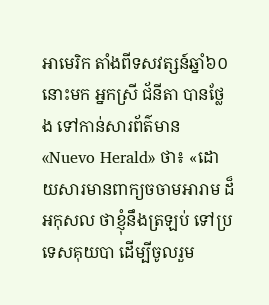អាមេរិក តាំងពីទសវត្សន៍ឆ្នាំ៦០នោះមក អ្នកស្រី ជ័នីតា បានថ្លែង ទៅកាន់សារព័ត៌មាន «Nuevo Herald» ថា៖ «ដោយសារមានពាក្យចចាមអារាម ដ៏អកុសល ថាខ្ញុំនឹងត្រឡប់ ទៅប្រទេសគុយបា ដើម្បីចូលរួម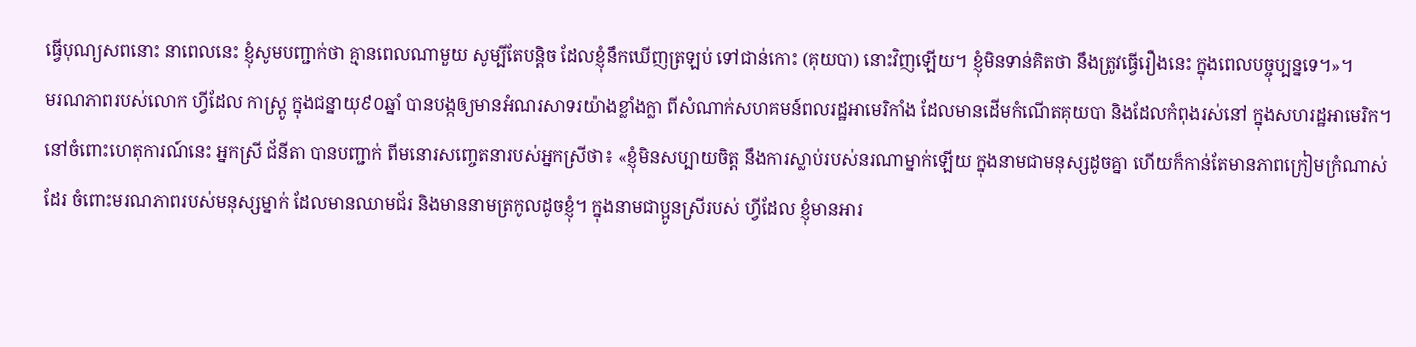ធ្វើបុណ្យសពនោះ នាពេលនេះ ខ្ញុំសូមបញ្ជាក់ថា គ្មានពេលណាមួយ សូម្បីតែបន្តិច ដែលខ្ញុំនឹកឃើញត្រឡប់ ទៅជាន់កោះ (គុយបា) នោះវិញឡើយ។ ខ្ញុំមិនទាន់គិតថា នឹងត្រូវធ្វើរឿងនេះ ក្នុងពេលបច្ចុប្បន្នទេ។»។
មរណភាពរបស់លោក ហ្វីដែល កាស្ត្រូ ក្នុងជន្នាយុ៩០ឆ្នាំ បានបង្កឲ្យមានអំណរសាទរយ៉ាងខ្លាំងក្លា ពីសំណាក់សហគមន៍ពលរដ្ឋអាមេរិកាំង ដែលមានដើមកំណើតគុយបា និងដែលកំពុងរស់នៅ ក្នុងសហរដ្ឋអាមេរិក។
នៅចំពោះហេតុការណ៍នេះ អ្នកស្រី ជ័នីតា បានបញ្ជាក់ ពីមនោរសញ្ចេតនារបស់អ្នកស្រីថា៖ «ខ្ញុំមិនសប្បាយចិត្ត នឹងការស្លាប់របស់នរណាម្នាក់ឡើយ ក្នុងនាមជាមនុស្សដូចគ្នា ហើយក៏កាន់តែមានភាពក្រៀមក្រំណាស់ដែរ ចំពោះមរណភាពរបស់មនុស្សម្នាក់ ដែលមានឈាមជ័រ និងមាននាមត្រកូលដូចខ្ញុំ។ ក្នុងនាមជាប្អូនស្រីរបស់ ហ្វីដែល ខ្ញុំមានអារ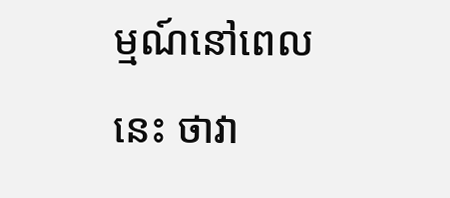ម្មណ៍នៅពេលនេះ ថាវា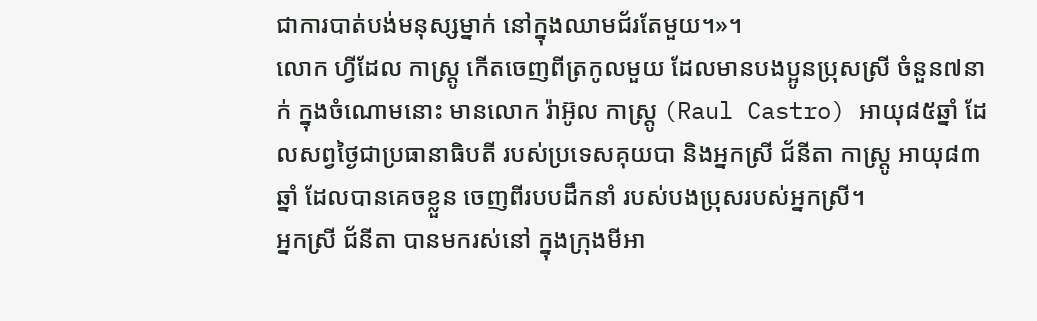ជាការបាត់បង់មនុស្សម្នាក់ នៅក្នុងឈាមជ័រតែមួយ។»។
លោក ហ្វីដែល កាស្ត្រូ កើតចេញពីត្រកូលមួយ ដែលមានបងប្អូនប្រុសស្រី ចំនួន៧នាក់ ក្នុងចំណោមនោះ មានលោក រ៉ាអ៊ូល កាស្ត្រូ (Raul Castro) អាយុ៨៥ឆ្នាំ ដែលសព្វថ្ងៃជាប្រធានាធិបតី របស់ប្រទេសគុយបា និងអ្នកស្រី ជ័នីតា កាស្ត្រូ អាយុ៨៣ឆ្នាំ ដែលបានគេចខ្លួន ចេញពីរបបដឹកនាំ របស់បងប្រុសរបស់អ្នកស្រី។
អ្នកស្រី ជ័នីតា បានមករស់នៅ ក្នុងក្រុងមីអា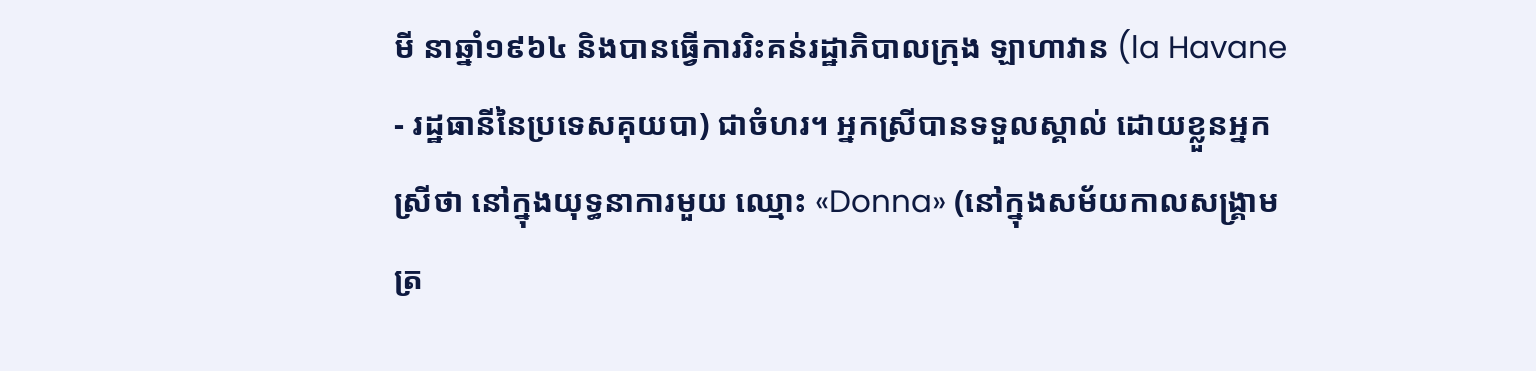មី នាឆ្នាំ១៩៦៤ និងបានធ្វើការរិះគន់រដ្ឋាភិបាលក្រុង ឡាហាវាន (la Havane - រដ្ឋធានីនៃប្រទេសគុយបា) ជាចំហរ។ អ្នកស្រីបានទទួលស្គាល់ ដោយខ្លួនអ្នកស្រីថា នៅក្នុងយុទ្ធនាការមួយ ឈ្មោះ «Donna» (នៅក្នុងសម័យកាលសង្គ្រាមត្រ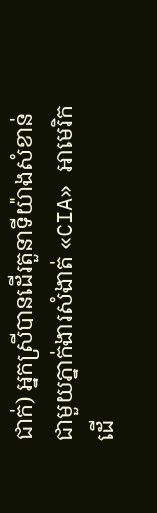ជាក់) អ្នកស្រីបានដើរតួនាទីយ៉ាងសំខាន់ ជាមួយភ្នាក់ងារសំងាត់ «CIA» អាមេរិក ដើ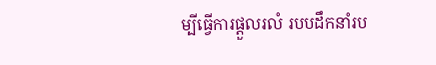ម្បីធ្វើការផ្ដួលរលំ របបដឹកនាំរប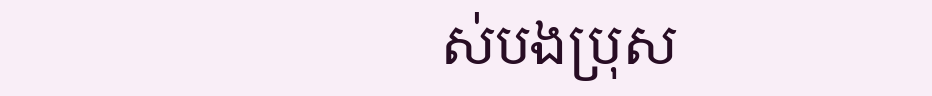ស់បងប្រុស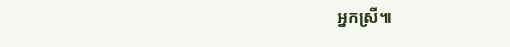អ្នកស្រី៕